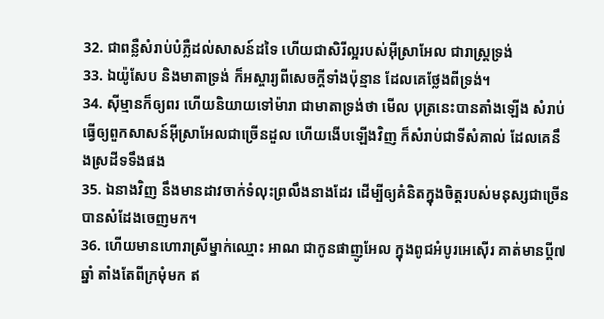32. ជាពន្លឺសំរាប់បំភ្លឺដល់សាសន៍ដទៃ ហើយជាសិរីល្អរបស់អ៊ីស្រាអែល ជារាស្ត្រទ្រង់
33. ឯយ៉ូសែប និងមាតាទ្រង់ ក៏អស្ចារ្យពីសេចក្ដីទាំងប៉ុន្មាន ដែលគេថ្លែងពីទ្រង់។
34. ស៊ីម្មានក៏ឲ្យពរ ហើយនិយាយទៅម៉ារា ជាមាតាទ្រង់ថា មើល បុត្រនេះបានតាំងឡើង សំរាប់ធ្វើឲ្យពួកសាសន៍អ៊ីស្រាអែលជាច្រើនដួល ហើយងើបឡើងវិញ ក៏សំរាប់ជាទីសំគាល់ ដែលគេនឹងស្រដីទទឹងផង
35. ឯនាងវិញ នឹងមានដាវចាក់ទំលុះព្រលឹងនាងដែរ ដើម្បីឲ្យគំនិតក្នុងចិត្តរបស់មនុស្សជាច្រើនបានសំដែងចេញមក។
36. ហើយមានហោរាស្រីម្នាក់ឈ្មោះ អាណ ជាកូនផាញូអែល ក្នុងពូជអំបូរអេស៊ើរ គាត់មានប្ដី៧ឆ្នាំ តាំងតែពីក្រមុំមក ឥ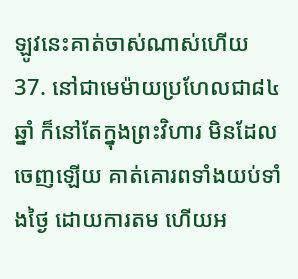ឡូវនេះគាត់ចាស់ណាស់ហើយ
37. នៅជាមេម៉ាយប្រហែលជា៨៤ឆ្នាំ ក៏នៅតែក្នុងព្រះវិហារ មិនដែលចេញឡើយ គាត់គោរពទាំងយប់ទាំងថ្ងៃ ដោយការតម ហើយអ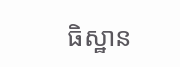ធិស្ឋាន